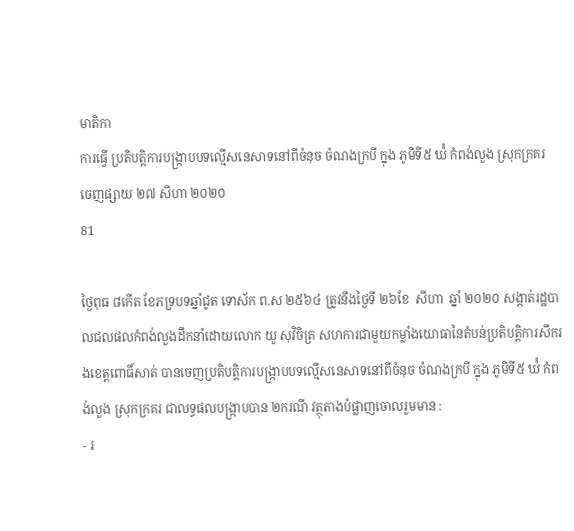មាតិកា
ការធ្វើ ប្រតិបត្ដិការបង្រ្កាបបទល្មើសនេសាទនៅពីចំនុច ចំណងក្របី ក្នុង ភូមិទី៥ ឃ៉ំ កំពង់លួង ស្រុកក្រគរ
ចេញផ្សាយ ២៧ សីហា ២០២០
81

ថ្ងៃពុធ ៨កើត ខែភទ្របទឆ្នាំជូត ទោស័ក ព.ស ២៥៦៤ ត្រូវនឹងថ្ងៃទី ២៦ខែ  សីហា  ឆ្នាំ ២០២០ សង្កាត់រដ្ឋបាលជលផលកំពង់លួងដឹកនាំដោយលោក យូ សុវិចិត្រ សហការជាមួយកម្លាំងយោធានៃតំបន់ប្រតិបត្ដិការសឹករងខេត្ដពោធិ៍សាត់ បានចេញប្រតិបត្ដិការបង្រ្កាបបទល្មើសនេសាទនៅពីចំនុច ចំណងក្របី ក្នុង ភូមិទី៥ ឃ៉ំ កំពង់លួង ស្រុកក្រគរ ជាលទ្ធផលបង្រ្កាបបាន ២ករណី វត្ថុតាងបំផ្លាញចោលរួមមាន :
- រ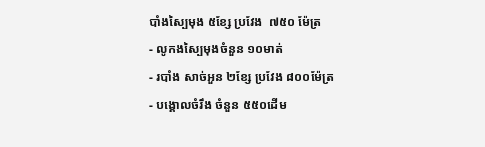បាំងស្បៃមុង ៥ខ្សែ ប្រវែង  ៧៥០ ម៉ែត្រ
- លូកងស្បៃមុងចំនួន ១០មាត់
- របាំង សាច់អួន ២ខ្សែ ប្រវែង ៨០០ម៉ែត្រ
- បង្គោលចំរឹង ចំនួន ៥៥០ដើម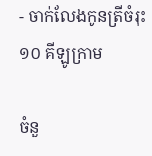- ចាក់លែងកូនត្រីចំរុះ ១០ គីឡូក្រាម

ចំនួ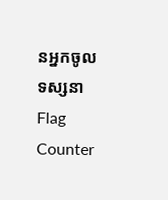នអ្នកចូលទស្សនា
Flag Counter